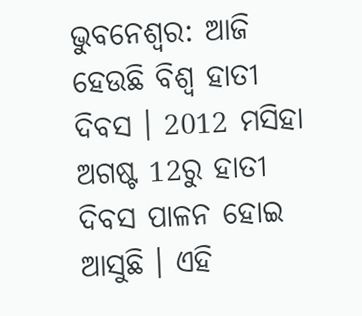ଭୁବନେଶ୍ବର: ଆଜି ହେଉଛି ବିଶ୍ବ ହାତୀ ଦିବସ । 2012 ମସିହା ଅଗଷ୍ଟ 12ରୁ ହାତୀ ଦିବସ ପାଳନ ହୋଇ ଆସୁଛି । ଏହି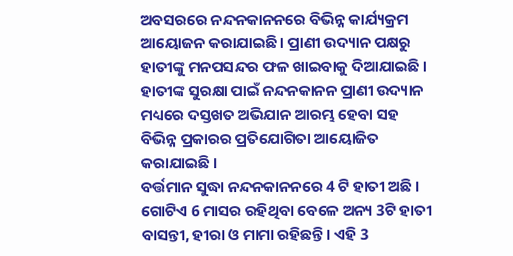ଅବସରରେ ନନ୍ଦନକାନନରେ ବିଭିନ୍ନ କାର୍ଯ୍ୟକ୍ରମ ଆୟୋଜନ କରାଯାଇଛି । ପ୍ରାଣୀ ଉଦ୍ୟାନ ପକ୍ଷରୁ ହାତୀଙ୍କୁ ମନପସନ୍ଦର ଫଳ ଖାଇବାକୁ ଦିଆଯାଇଛି । ହାତୀଙ୍କ ସୁରକ୍ଷା ପାଇଁ ନନ୍ଦନକାନନ ପ୍ରାଣୀ ଉଦ୍ୟାନ ମଧ୍ୟରେ ଦସ୍ତଖତ ଅଭିଯାନ ଆରମ୍ଭ ହେବା ସହ ବିଭିନ୍ନ ପ୍ରକାରର ପ୍ରତିଯୋଗିତା ଆୟୋଜିତ କରାଯାଇଛି ।
ବର୍ତ୍ତମାନ ସୁଦ୍ଧା ନନ୍ଦନକାନନରେ 4 ଟି ହାତୀ ଅଛି । ଗୋଟିଏ 6 ମାସର ରହିଥିବା ବେଳେ ଅନ୍ୟ 3ଟି ହାତୀ ବାସନ୍ତୀ, ହୀରା ଓ ମାମା ରହିଛନ୍ତି । ଏହି 3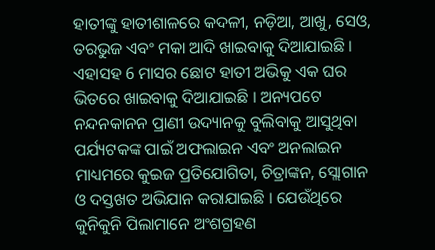ହାତୀଙ୍କୁ ହାତୀଶାଳରେ କଦଳୀ, ନଡ଼ିଆ, ଆଖୁ, ସେଓ, ତରଭୁଜ ଏବଂ ମକା ଆଦି ଖାଇବାକୁ ଦିଆଯାଇଛି । ଏହାସହ 6 ମାସର ଛୋଟ ହାତୀ ଅଭିକୁ ଏକ ଘର ଭିତରେ ଖାଇବାକୁ ଦିଆଯାଇଛି । ଅନ୍ୟପଟେ ନନ୍ଦନକାନନ ପ୍ରାଣୀ ଉଦ୍ୟାନକୁ ବୁଲିବାକୁ ଆସୁଥିବା ପର୍ଯ୍ୟଟକଙ୍କ ପାଇଁ ଅଫଲାଇନ ଏବଂ ଅନଲାଇନ ମାଧ୍ୟମରେ କୁଇଜ ପ୍ରତିଯୋଗିତା, ଚିତ୍ରାଙ୍କନ, ସ୍ଲୋଗାନ ଓ ଦସ୍ତଖତ ଅଭିଯାନ କରାଯାଇଛି । ଯେଉଁଥିରେ କୁନିକୁନି ପିଲାମାନେ ଅଂଶଗ୍ରହଣ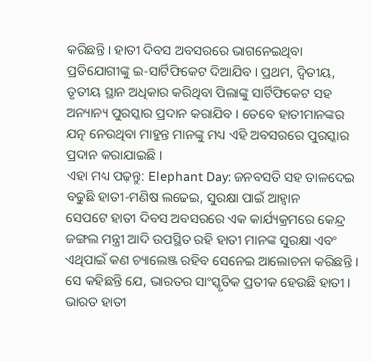କରିଛନ୍ତି । ହାତୀ ଦିବସ ଅବସରରେ ଭାଗନେଇଥିବା ପ୍ରତିଯୋଗୀଙ୍କୁ ଇ-ସାର୍ଟିଫିକେଟ ଦିଆଯିବ । ପ୍ରଥମ, ଦ୍ୱିତୀୟ, ତୃତୀୟ ସ୍ଥାନ ଅଧିକାର କରିଥିବା ପିଲାଙ୍କୁ ସାର୍ଟିଫିକେଟ ସହ ଅନ୍ୟାନ୍ୟ ପୁରସ୍କାର ପ୍ରଦାନ କରାଯିବ । ତେବେ ହାତୀମାନଙ୍କର ଯତ୍ନ ନେଉଥିବା ମାହୁନ୍ତ ମାନଙ୍କୁ ମଧ୍ୟ ଏହି ଅବସରରେ ପୁରସ୍କାର ପ୍ରଦାନ କରାଯାଇଛି ।
ଏହା ମଧ୍ୟ ପଢ଼ନ୍ତୁ: Elephant Day: ଜନବସତି ସହ ତାଳଦେଇ ବଢୁଛି ହାତୀ-ମଣିଷ ଲଢେଇ, ସୁରକ୍ଷା ପାଇଁ ଆହ୍ବାନ
ସେପଟେ ହାତୀ ଦିବସ ଅବସରରେ ଏକ କାର୍ଯ୍ୟକ୍ରମରେ କେନ୍ଦ୍ର ଜଙ୍ଗଲ ମନ୍ତ୍ରୀ ଆଦି ଉପସ୍ଥିତ ରହି ହାତୀ ମାନଙ୍କ ସୁରକ୍ଷା ଏବଂ ଏଥିପାଇଁ କଣ ଚ୍ୟାଲେଞ୍ଜ ରହିବ ସେନେଇ ଆଲୋଚନା କରିଛନ୍ତି । ସେ କହିଛନ୍ତି ଯେ, ଭାରତର ସାଂସ୍କୃତିକ ପ୍ରତୀକ ହେଉଛି ହାତୀ । ଭାରତ ହାତୀ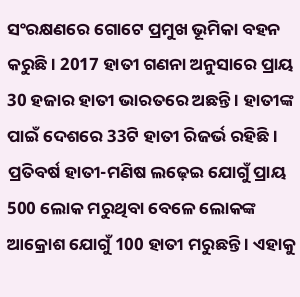ସଂରକ୍ଷଣରେ ଗୋଟେ ପ୍ରମୁଖ ଭୂମିକା ବହନ କରୁଛି । 2017 ହାତୀ ଗଣନା ଅନୁସାରେ ପ୍ରାୟ 30 ହଜାର ହାତୀ ଭାରତରେ ଅଛନ୍ତି । ହାତୀଙ୍କ ପାଇଁ ଦେଶରେ 33ଟି ହାତୀ ରିଜର୍ଭ ରହିଛି । ପ୍ରତିବର୍ଷ ହାତୀ-ମଣିଷ ଲଢ଼େଇ ଯୋଗୁଁ ପ୍ରାୟ 500 ଲୋକ ମରୁଥିବା ବେଳେ ଲୋକଙ୍କ ଆକ୍ରୋଶ ଯୋଗୁଁ 100 ହାତୀ ମରୁଛନ୍ତି । ଏହାକୁ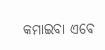କମାଇବା ଏବେ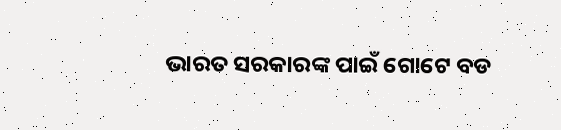ଭାରତ ସରକାରଙ୍କ ପାଇଁ ଗୋଟେ ବଡ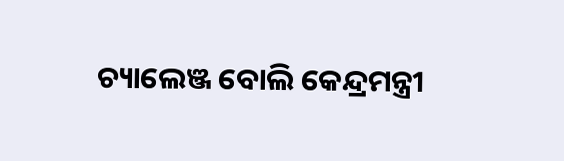ଚ୍ୟାଲେଞ୍ଜ ବୋଲି କେନ୍ଦ୍ରମନ୍ତ୍ରୀ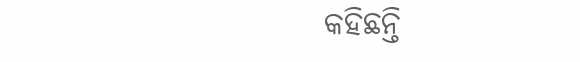କହିଛନ୍ତି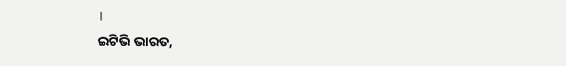।
ଇଟିଭି ଭାରତ,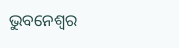ଭୁବନେଶ୍ବର